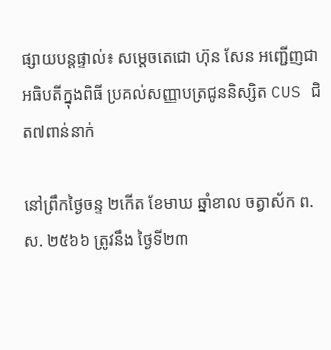ផ្សាយបន្តផ្ទាល់៖ សម្តេចតេជោ ហ៊ុន សែន អញ្ជើញជាអធិបតីក្នុងពិធី ប្រគល់សញ្ញាបត្រជូននិស្សិត CUS ជិត៧ពាន់នាក់

នៅព្រឹកថ្ងៃចន្ទ ២កើត ខែមាឃ ឆ្នាំខាល ចត្វាស័ក ព.ស. ២៥៦៦ ត្រូវនឹង ថ្ងៃទី២៣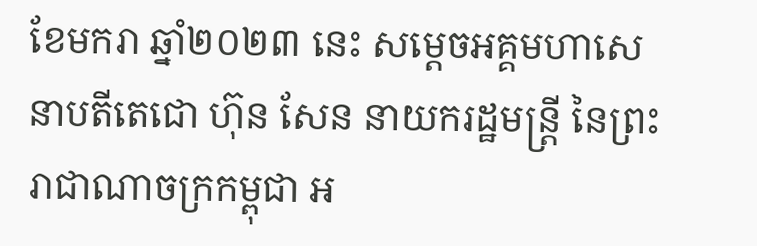ខែមករា ឆ្នាំ២០២៣ នេះ សម្តេចអគ្គមហាសេនាបតីតេជោ ហ៊ុន សែន នាយករដ្ឋមន្ត្រី នៃព្រះរាជាណាចក្រកម្ពុជា អ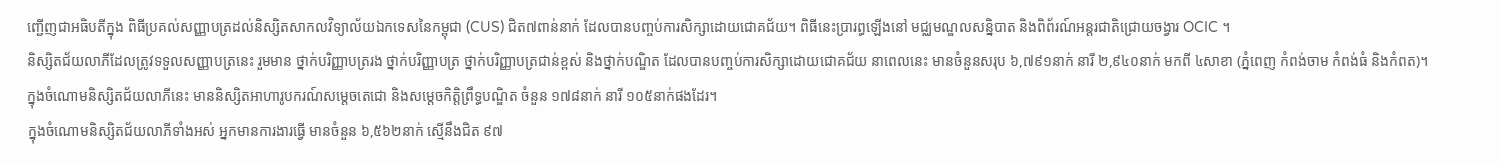ញ្ជើញជាអធិបតីក្នុង ពិធីប្រគល់សញ្ញាបត្រដល់និស្សិតសាកលវិទ្យាល័យឯកទេសនៃកម្ពុជា (CUS) ជិត៧ពាន់នាក់ ដែលបានបញ្ចប់ការសិក្សាដោយជោគជ័យ។ ពិធីនេះប្រារព្ធឡើងនៅ មជ្ឈមណ្ឌលសន្និបាត និងពិព័រណ៍អន្តរជាតិជ្រោយចង្វារ OCIC ។
និស្សិតជ័យលាភីដែលត្រូវទទួលសញ្ញាបត្រនេះ រួមមាន ថ្នាក់បរិញ្ញាបត្ររង ថ្នាក់បរិញ្ញាបត្រ ថ្នាក់បរិញ្ញាបត្រជាន់ខ្ពស់ និងថ្នាក់បណ្ឌិត ដែលបានបញ្ចប់ការសិក្សាដោយជោគជ័យ នាពេលនេះ មានចំនួនសរុប ៦,៧៩១នាក់ នារី ២,៩៤០នាក់ មកពី ៤សាខា (ភ្នំពេញ កំពង់ចាម កំពង់ធំ និងកំពត)។
ក្នុងចំណោមនិស្សិតជ័យលាភីនេះ មាននិស្សិតអាហារូបករណ៍សម្តេចតេជោ និងសម្តេចកិតិ្តព្រឹទ្ធបណ្ឌិត ចំនួន ១៧៨នាក់ នារី ១០៥នាក់ផងដែរ។
ក្នុងចំណោមនិស្សិតជ័យលាភីទាំងអស់ អ្នកមានការងារធ្វើ មានចំនួន ៦,៥៦២នាក់ ស្មើនឹងជិត ៩៧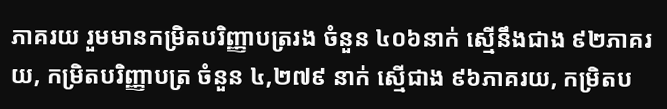ភាគរយ រួមមានកម្រិតបរិញ្ញាបត្ររង ចំនួន ៤០៦នាក់ ស្មើនឹងជាង ៩២ភាគរយ, កម្រិតបរិញ្ញាបត្រ ចំនួន ៤,២៧៩ នាក់ ស្មើជាង ៩៦ភាគរយ, កម្រិតប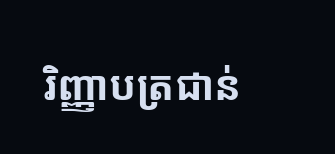រិញ្ញាបត្រជាន់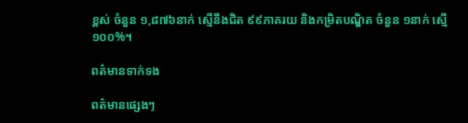ខ្ពស់ ចំនួន ១,៨៧៦នាក់ ស្មើនឹងជិត ៩៩ភាគរយ និងកម្រិតបណ្ឌិត ចំនួន ១នាក់ ស្មើ ១០០%។

ពត៌មានទាក់ទង

ពត៌មានផ្សេងៗ